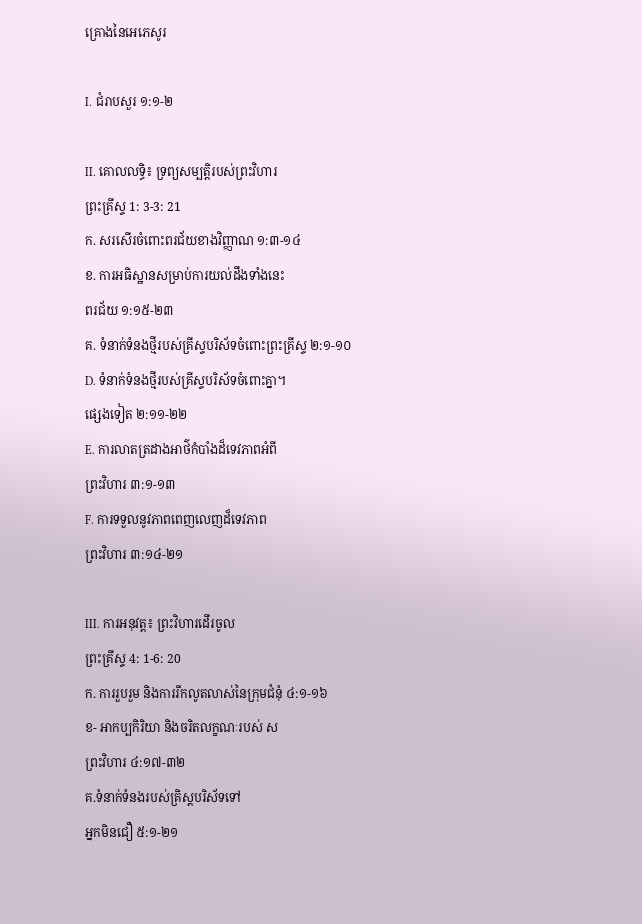គ្រោងនៃអេភេសូរ

I. ជំរាបសួរ ១:១-២

II. គោលលទ្ធិ៖ ទ្រព្យសម្បត្តិរបស់ព្រះវិហារ
ព្រះគ្រីស្ទ 1: 3-3: 21
ក. សរសើរចំពោះពរជ័យខាងវិញ្ញាណ ១:៣-១៤
ខ. ការអធិស្ឋានសម្រាប់ការយល់ដឹងទាំងនេះ
ពរជ័យ ១:១៥-២៣
គ. ទំនាក់ទំនងថ្មីរបស់គ្រីស្ទបរិស័ទចំពោះព្រះគ្រីស្ទ ២:១-១០
D. ទំនាក់ទំនងថ្មីរបស់គ្រីស្ទបរិស័ទចំពោះគ្នា។
ផ្សេងទៀត ២:១១-២២
E. ការលាតត្រដាងអាថ៌កំបាំងដ៏ទេវភាពអំពី
ព្រះវិហារ ៣:១-១៣
F. ការទទួលនូវភាពពេញលេញដ៏ទេវភាព
ព្រះវិហារ ៣:១៤-២១

III. ការអនុវត្ត៖ ព្រះវិហារដើរចូល
ព្រះគ្រីស្ទ 4: 1-6: 20
ក. ការរួបរួម និងការរីកលូតលាស់នៃក្រុមជំនុំ ៤:១-១៦
ខ- អាកប្បកិរិយា និងចរិតលក្ខណៈរបស់ ស
ព្រះវិហារ ៤:១៧-៣២
គ.ទំនាក់ទំនងរបស់គ្រិស្តបរិស័ទទៅ
អ្នកមិនជឿ ៥:១-២១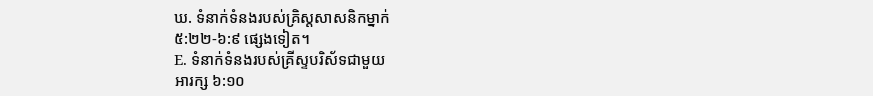ឃ. ទំនាក់ទំនងរបស់គ្រិស្តសាសនិកម្នាក់
៥:២២-៦:៩ ផ្សេងទៀត។
E. ទំនាក់ទំនងរបស់គ្រីស្ទបរិស័ទជាមួយ
អារក្ស ៦:១០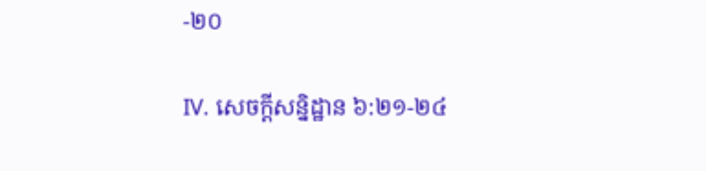-២០

IV. សេចក្តីសន្និដ្ឋាន ៦:២១-២៤